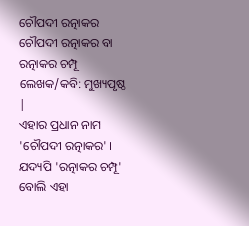ଚୌପଦୀ ରତ୍ନାକର
ଚୌପଦୀ ରତ୍ନାକର ବା ରତ୍ନାକର ଚମ୍ପୂ ଲେଖକ/କବି: ମୁଖ୍ୟପୃଷ୍ଠ |
ଏହାର ପ୍ରଧାନ ନାମ 'ଚୌପଦୀ ରତ୍ନାକର' । ଯଦ୍ୟପି 'ରତ୍ନାକର ଚମ୍ପୂ' ବୋଲି ଏହା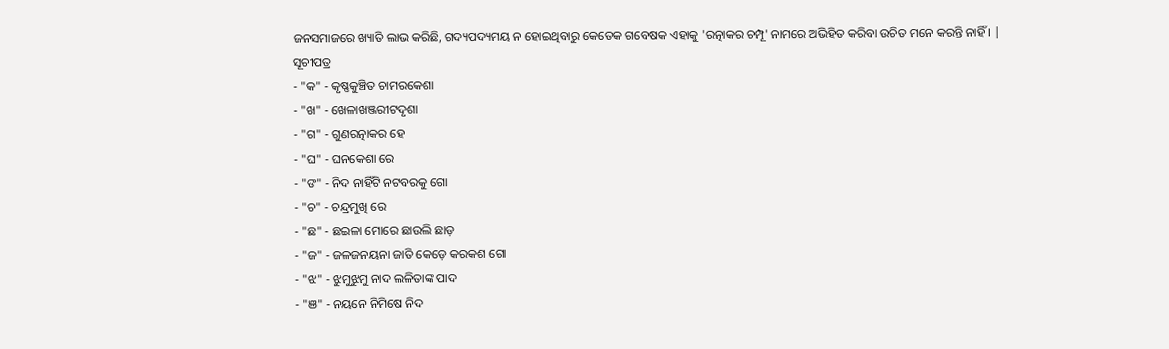ଜନସମାଜରେ ଖ୍ୟାତି ଲାଭ କରିଛି, ଗଦ୍ୟପଦ୍ୟମୟ ନ ହୋଇଥିବାରୁ କେତେକ ଗବେଷକ ଏହାକୁ 'ରତ୍ନାକର ଚମ୍ପୂ' ନାମରେ ଅଭିହିତ କରିବା ଉଚିତ ମନେ କରନ୍ତି ନାହିଁ । |
ସୂଚୀପତ୍ର
- "କ" - କୃଷ୍ଣକୁଞ୍ଚିତ ଚାମରକେଶା
- "ଖ" - ଖେଳାଖଞ୍ଜରୀଟଦୃଶା
- "ଗ" - ଗୁଣରତ୍ନାକର ହେ
- "ଘ" - ଘନକେଶା ରେ
- "ଙ" - ନିଦ ନାହିଁଟି ନଟବରକୁ ଗୋ
- "ଚ" - ଚନ୍ଦ୍ରମୁଖି ରେ
- "ଛ" - ଛଇଳା ମୋରେ ଛାଉଲି ଛାଡ଼
- "ଜ" - ଜଳଜନୟନା ଜାତି କେଡ଼େ କରକଶ ଗୋ
- "ଝ" - ଝୁମୁଝୁମୁ ନାଦ ଲଳିତାଙ୍କ ପାଦ
- "ଞ" - ନୟନେ ନିମିଷେ ନିଦ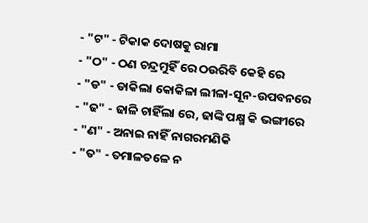- "ଟ" - ଟିକାକ ଦୋଷକୁ ରାମା
- "ଠ" - ଠଣ ଚନ୍ଦ୍ରମୁହିଁ ରେ ଠଉରିବି କେହି ରେ
- "ଡ" - ଡାକିଲା କୋକିଳା ଲୀଳା-ସୂନ-ଉପବନରେ
- "ଢ" - ଢାଳି ଚାହିଁଲା ରେ, ଢାଙ୍କି ପକ୍ଷ୍ମ କି ଭଙ୍ଗୀରେ
- "ଣ" - ଅନାଇ ନାହିଁ ନାଗରମଣିକି
- "ତ" - ତମାଳତଳେ ନ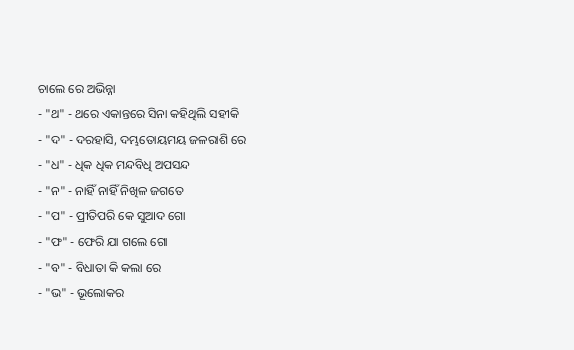ଚାଲେ ରେ ଅଭିନ୍ନା
- "ଥ" - ଥରେ ଏକାନ୍ତରେ ସିନା କହିଥିଲି ସହୀକି
- "ଦ" - ଦରହାସି, ଦମ୍ଭତୋୟମୟ ଜଳରାଶି ରେ
- "ଧ" - ଧିକ ଧିକ ମନ୍ଦବିଧି ଅପସନ୍ଦ
- "ନ" - ନାହିଁ ନାହିଁ ନିଖିଳ ଜଗତେ
- "ପ" - ପ୍ରୀତିପରି କେ ସୁଆଦ ଗୋ
- "ଫ" - ଫେରି ଯା ଗଲେ ଗୋ
- "ବ" - ବିଧାତା କି କଲା ରେ
- "ଭ" - ଭୂଲୋକର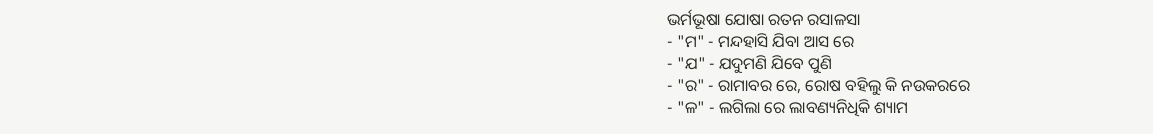ଭର୍ମଭୂଷା ଯୋଷା ରତନ ରସାଳସା
- "ମ" - ମନ୍ଦହାସି ଯିବା ଆସ ରେ
- "ଯ" - ଯଦୁମଣି ଯିବେ ପୁଣି
- "ର" - ରାମାବର ରେ, ରୋଷ ବହିଲୁ କି ନଉକରରେ
- "ଳ" - ଲଗିଲା ରେ ଲାବଣ୍ୟନିଧିକି ଶ୍ୟାମ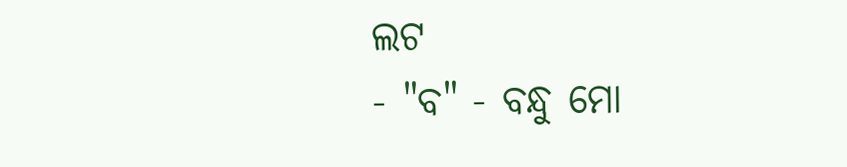ଲଟ
- "ବ" - ବନ୍ଧୁ ମୋ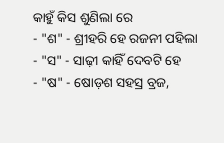କାହୁଁ କିସ ଶୁଣିଲା ରେ
- "ଶ" - ଶ୍ରୀହରି ହେ ରଜନୀ ପହିଲା
- "ସ" - ସାଢ଼ୀ କାହିଁ ଦେବଟି ହେ
- "ଷ" - ଷୋଡ଼ଶ ସହସ୍ର ବ୍ରଜ,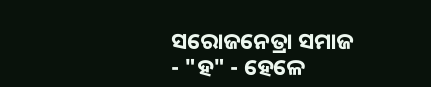ସରୋଜନେତ୍ରା ସମାଜ
- "ହ" - ହେଳେ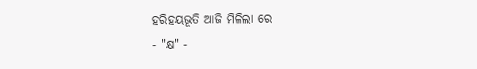ହରିହୟଭୂତି ଆଜି ମିଳିଲା ରେ
- "କ୍ଷ" -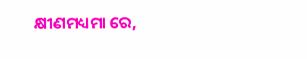କ୍ଷୀଣମଧ୍ୟମା ରେ,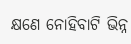କ୍ଷଣେ ନୋହିବାଟି ଭିନ୍ନ